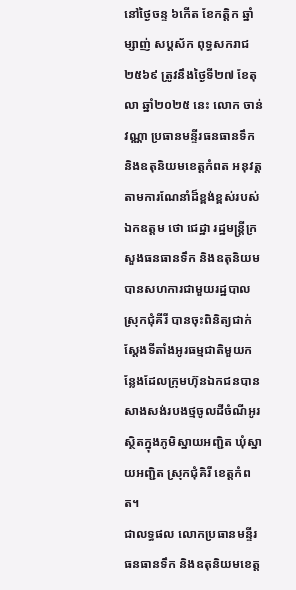នៅថ្ងៃចន្ទ ៦កើត ខែកត្តិក ឆ្នាំម្សាញ់ សប្តស័ក ពុទ្ធសករាជ ២៥៦៩ ត្រូវនឹងថ្ងៃទី២៧ ខែតុលា ឆ្នាំ២០២៥ នេះ លោក ចាន់ វណ្ណា ប្រធានមន្ទីរធនធានទឹក និងឧតុនិយមខេត្តកំពត អនុវត្តតាមការណែនាំដ៏ខ្ពង់ខ្ពស់របស់ឯកឧត្តម ថោ ជេដ្ឋា រដ្ឋមន្ត្រីក្រសួងធនធានទឹក និងឧតុនិយម បានសហការជាមួយរដ្ឋបាលស្រុកជុំគីរី បានចុះពិនិត្យជាក់ស្តែងទីតាំងអូរធម្មជាតិមួយកន្លែងដែលក្រុមហ៊ុនឯកជនបានសាងសង់របងថ្មចូលដីចំណីអូរ ស្ថិតក្នុងភូមិស្នាយអញ្ជិត ឃុំស្នាយអញ្ជិត ស្រុកជុំគិរី ខេត្តកំពត។
ជាលទ្ធផល លោកប្រធានមន្ទីរធនធានទឹក និងឧតុនិយមខេត្ត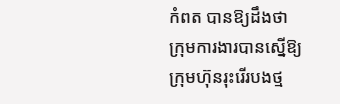កំពត បានឱ្យដឹងថា ក្រុមការងារបានស្នើឱ្យក្រុមហ៊ុនរុះរើរបងថ្ម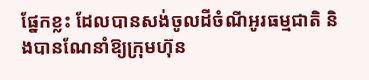ផ្នែកខ្លះ ដែលបានសង់ចូលដីចំណីអូរធម្មជាតិ និងបានណែនាំឱ្យក្រុមហ៊ុន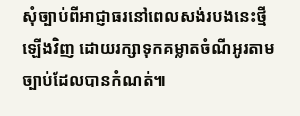សុំច្បាប់ពីអាជ្ញាធរនៅពេលសង់របងនេះថ្មីឡើងវិញ ដោយរក្សាទុកគម្លាតចំណីអូរតាមច្បាប់ដែលបានកំណត់៕